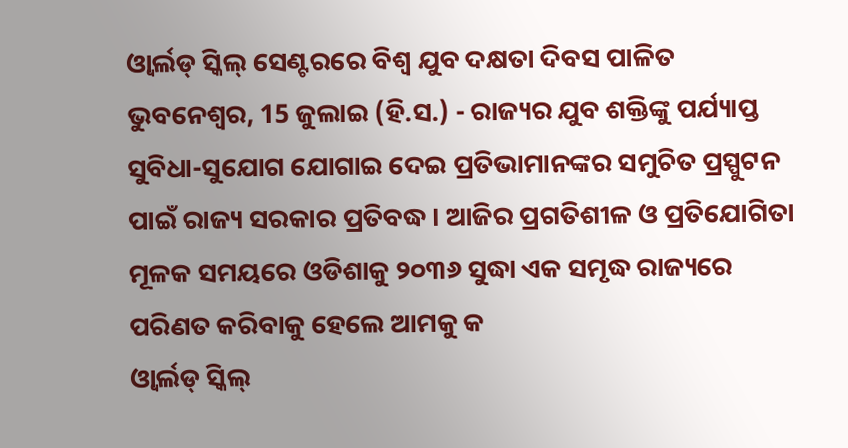ଓ୍ୱାର୍ଲଡ୍ ସ୍କିଲ୍ ସେଣ୍ଟରରେ ବିଶ୍ୱ ଯୁବ ଦକ୍ଷତା ଦିବସ ପାଳିତ
ଭୁବନେଶ୍ୱର, 15 ଜୁଲାଇ (ହି.ସ.) - ରାଜ୍ୟର ଯୁବ ଶକ୍ତିଙ୍କୁ ପର୍ଯ୍ୟାପ୍ତ ସୁବିଧା-ସୁଯୋଗ ଯୋଗାଇ ଦେଇ ପ୍ରତିଭାମାନଙ୍କର ସମୁଚିତ ପ୍ରସ୍ପୁଟନ ପାଇଁ ରାଜ୍ୟ ସରକାର ପ୍ରତିବଦ୍ଧ । ଆଜିର ପ୍ରଗତିଶୀଳ ଓ ପ୍ରତିଯୋଗିତା ମୂଳକ ସମୟରେ ଓଡିଶାକୁ ୨୦୩୬ ସୁଦ୍ଧା ଏକ ସମୃଦ୍ଧ ରାଜ୍ୟରେ ପରିଣତ କରିବାକୁ ହେଲେ ଆମକୁ କ
ଓ୍ୱାର୍ଲଡ୍ ସ୍କିଲ୍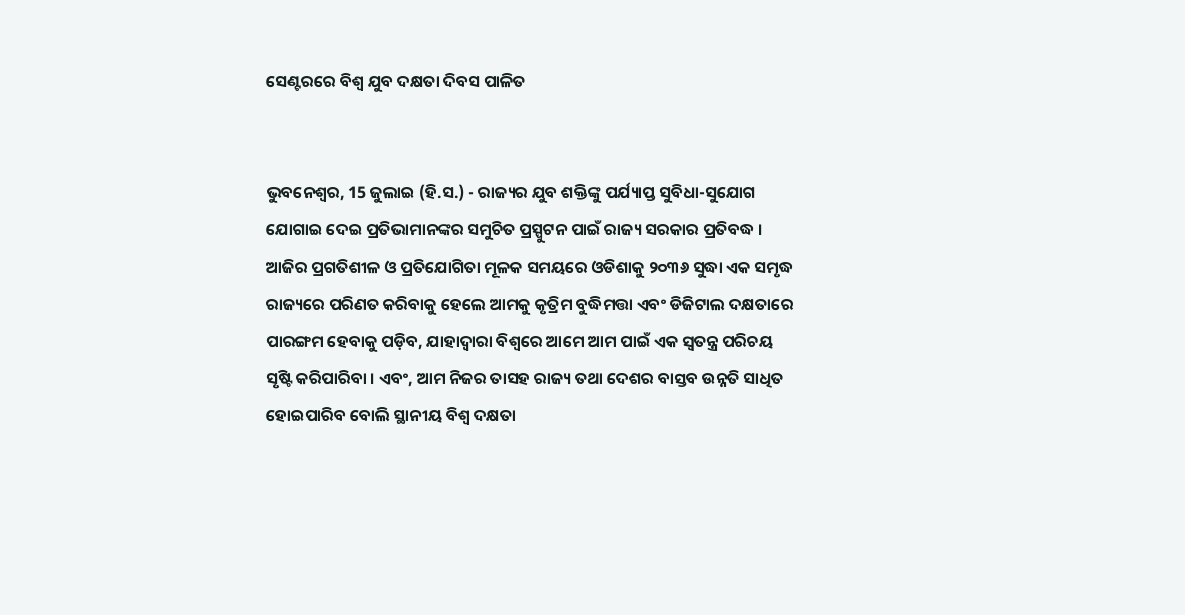ସେଣ୍ଟରରେ ବିଶ୍ୱ ଯୁବ ଦକ୍ଷତା ଦିବସ ପାଳିତ


ଭୁବନେଶ୍ୱର, 15 ଜୁଲାଇ (ହି.ସ.) - ରାଜ୍ୟର ଯୁବ ଶକ୍ତିଙ୍କୁ ପର୍ଯ୍ୟାପ୍ତ ସୁବିଧା-ସୁଯୋଗ ଯୋଗାଇ ଦେଇ ପ୍ରତିଭାମାନଙ୍କର ସମୁଚିତ ପ୍ରସ୍ପୁଟନ ପାଇଁ ରାଜ୍ୟ ସରକାର ପ୍ରତିବଦ୍ଧ । ଆଜିର ପ୍ରଗତିଶୀଳ ଓ ପ୍ରତିଯୋଗିତା ମୂଳକ ସମୟରେ ଓଡିଶାକୁ ୨୦୩୬ ସୁଦ୍ଧା ଏକ ସମୃଦ୍ଧ ରାଜ୍ୟରେ ପରିଣତ କରିବାକୁ ହେଲେ ଆମକୁ କୃତ୍ରିମ ବୁଦ୍ଧିମତ୍ତା ଏବଂ ଡିଜିଟାଲ ଦକ୍ଷତାରେ ପାରଙ୍ଗମ ହେବାକୁ ପଡ଼ିବ, ଯାହାଦ୍ୱାରା ବିଶ୍ୱରେ ଆମେ ଆମ ପାଇଁ ଏକ ସ୍ୱତନ୍ତ୍ର ପରିଚୟ ସୃଷ୍ଟି କରିପାରିବା । ଏବଂ, ଆମ ନିଜର ତାସହ ରାଜ୍ୟ ତଥା ଦେଶର ବାସ୍ତବ ଉନ୍ନତି ସାଧିତ ହୋଇପାରିବ ବୋଲି ସ୍ଥାନୀୟ ବିଶ୍ୱ ଦକ୍ଷତା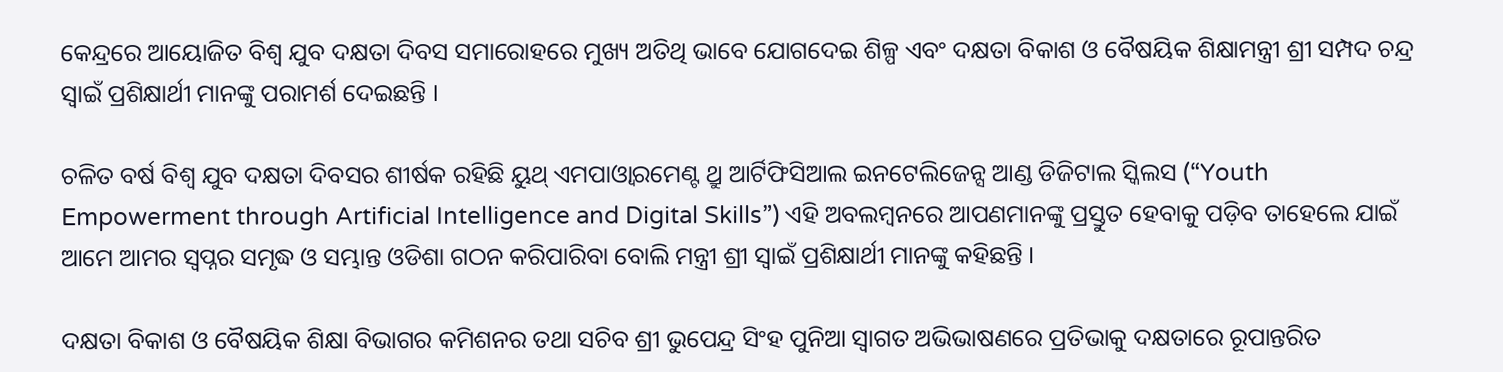କେନ୍ଦ୍ରରେ ଆୟୋଜିତ ବିଶ୍ୱ ଯୁବ ଦକ୍ଷତା ଦିବସ ସମାରୋହରେ ମୁଖ୍ୟ ଅତିଥି ଭାବେ ଯୋଗଦେଇ ଶିଳ୍ପ ଏବଂ ଦକ୍ଷତା ବିକାଶ ଓ ବୈଷୟିକ ଶିକ୍ଷାମନ୍ତ୍ରୀ ଶ୍ରୀ ସମ୍ପଦ ଚନ୍ଦ୍ର ସ୍ୱାଇଁ ପ୍ରଶିକ୍ଷାର୍ଥୀ ମାନଙ୍କୁ ପରାମର୍ଶ ଦେଇଛନ୍ତି ।

ଚଳିତ ବର୍ଷ ବିଶ୍ୱ ଯୁବ ଦକ୍ଷତା ଦିବସର ଶୀର୍ଷକ ରହିଛି ୟୁଥ୍ ଏମପାଓ୍ୱାରମେଣ୍ଟ ଥ୍ରୁ ଆର୍ଟିଫିସିଆଲ ଇନଟେଲିଜେନ୍ସ ଆଣ୍ଡ ଡିଜିଟାଲ ସ୍କିଲସ (“Youth Empowerment through Artificial Intelligence and Digital Skills”) ଏହି ଅବଲମ୍ବନରେ ଆପଣମାନଙ୍କୁ ପ୍ରସ୍ତୁତ ହେବାକୁ ପଡ଼ିବ ତାହେଲେ ଯାଇଁ ଆମେ ଆମର ସ୍ୱପ୍ନର ସମୃଦ୍ଧ ଓ ସମ୍ଭାନ୍ତ ଓଡିଶା ଗଠନ କରିପାରିବା ବୋଲି ମନ୍ତ୍ରୀ ଶ୍ରୀ ସ୍ୱାଇଁ ପ୍ରଶିକ୍ଷାର୍ଥୀ ମାନଙ୍କୁ କହିଛନ୍ତି ।

ଦକ୍ଷତା ବିକାଶ ଓ ବୈଷୟିକ ଶିକ୍ଷା ବିଭାଗର କମିଶନର ତଥା ସଚିବ ଶ୍ରୀ ଭୁପେନ୍ଦ୍ର ସିଂହ ପୁନିଆ ସ୍ୱାଗତ ଅଭିଭାଷଣରେ ପ୍ରତିଭାକୁ ଦକ୍ଷତାରେ ରୂପାନ୍ତରିତ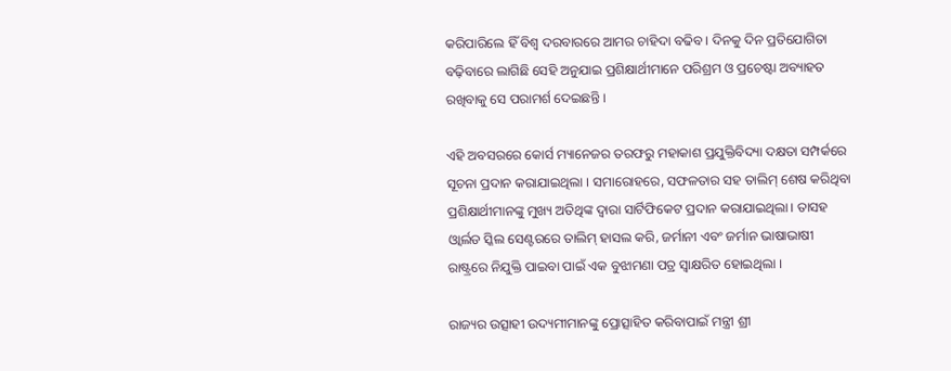କରିପାରିଲେ ହିଁ ବିଶ୍ୱ ଦରବାରରେ ଆମର ଚାହିଦା ବଢିବ । ଦିନକୁ ଦିନ ପ୍ରତିଯୋଗିତା ବଢ଼ିବାରେ ଲାଗିଛି ସେହି ଅନୁଯାଇ ପ୍ରଶିକ୍ଷାର୍ଥୀମାନେ ପରିଶ୍ରମ ଓ ପ୍ରଚେଷ୍ଟା ଅବ୍ୟାହତ ରଖିବାକୁ ସେ ପରାମର୍ଶ ଦେଇଛନ୍ତି ।

ଏହି ଅବସରରେ କୋର୍ସ ମ୍ୟାନେଜର ତରଫରୁ ମହାକାଶ ପ୍ରଯୁକ୍ତିବିଦ୍ୟା ଦକ୍ଷତା ସମ୍ପର୍କରେ ସୂଚନା ପ୍ରଦାନ କରାଯାଇଥିଲା । ସମାରୋହରେ, ସଫଳତାର ସହ ତାଲିମ୍ ଶେଷ କରିଥିବା ପ୍ରଶିକ୍ଷାର୍ଥୀମାନଙ୍କୁ ମୁଖ୍ୟ ଅତିଥିଙ୍କ ଦ୍ୱାରା ସାର୍ଟିଫିକେଟ ପ୍ରଦାନ କରାଯାଇଥିଲା। ତାସହ ଓ୍ୱାର୍ଲଡ ସ୍କିଲ ସେଣ୍ଟରରେ ତାଲିମ୍ ହାସଲ କରି, ଜର୍ମାନୀ ଏବଂ ଜର୍ମାନ ଭାଷାଭାଷୀ ରାଷ୍ଟ୍ରରେ ନିଯୁକ୍ତି ପାଇବା ପାଇଁ ଏକ ବୁଝାମଣା ପତ୍ର ସ୍ୱାକ୍ଷରିତ ହୋଇଥିଲା ।

ରାଜ୍ୟର ଉତ୍ସାହୀ ଉଦ୍ୟମୀମାନଙ୍କୁ ପ୍ରୋତ୍ସାହିତ କରିବାପାଇଁ ମନ୍ତ୍ରୀ ଶ୍ରୀ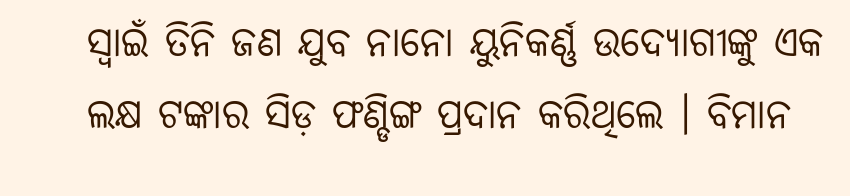ସ୍ୱାଇଁ ତିନି ଜଣ ଯୁବ ନାନୋ ୟୁନିକର୍ଣ୍ଣ ଉଦ୍ୟୋଗୀଙ୍କୁ ଏକ ଲକ୍ଷ ଟଙ୍କାର ସିଡ଼ ଫଣ୍ଡିଙ୍ଗ ପ୍ରଦାନ କରିଥିଲେ । ବିମାନ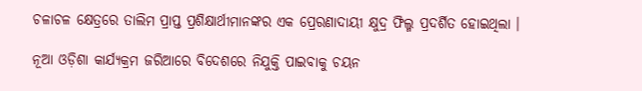ଚଳାଚଳ କ୍ଷେତ୍ରରେ ତାଲିମ ପ୍ରାପ୍ତ ପ୍ରଶିକ୍ଷାର୍ଥୀମାନଙ୍କର ଏକ ପ୍ରେରଣାଦାୟୀ କ୍ଷୁଦ୍ର ଫିଲ୍ମ ପ୍ରଦର୍ଶିତ ହୋଇଥିଲା ।

ନୂଆ ଓଡ଼ିଶା କାର୍ଯ୍ୟକ୍ରମ ଜରିଆରେ ବିଦେଶରେ ନିଯୁକ୍ତି ପାଇବାକୁ ଚୟନ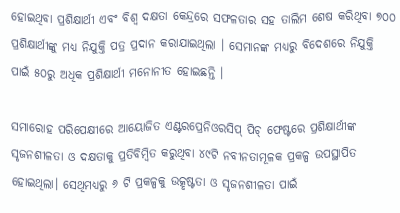ହୋଇଥିବା ପ୍ରଶିକ୍ଷାର୍ଥୀ ଏବଂ ବିଶ୍ୱ ଦକ୍ଷତା କେନ୍ଦ୍ରରେ ସଫଳତାର ସହ ତାଲିମ ଶେଷ କରିଥିବା ୭୦୦ ପ୍ରଶିକ୍ଷାର୍ଥୀଙ୍କୁ ମଧ୍ୟ ନିଯୁକ୍ତି ପତ୍ର ପ୍ରଦାନ କରାଯାଇଥିଲା । ସେମାନଙ୍କ ମଧ୍ୟରୁ ବିଦେଶରେ ନିଯୁକ୍ତି ପାଇଁ ୫୦ରୁ ଅଧିକ ପ୍ରଶିକ୍ଷାର୍ଥୀ ମନୋନୀତ ହୋଇଛନ୍ତି ।

ସମାରୋହ ପରିପେକ୍ଷୀରେ ଆୟୋଜିତ ଏଣ୍ଟରପ୍ରେନିଓରସିପ୍ ପିଚ୍ ଫେଷ୍ଟରେ ପ୍ରଶିକ୍ଷାର୍ଥୀଙ୍କ ସୃଜନଶୀଳତା ଓ ଦକ୍ଷତାକୁ ପ୍ରତିବିମ୍ବିତ କରୁଥିବା ୪୯ଟି ନବୀନତାମୂଳକ ପ୍ରକଳ୍ପ ଉପସ୍ଥାପିତ ହୋଇଥିଲା। ସେଥିମଧ୍ୟରୁ ୬ ଟି ପ୍ରକଳ୍ପକୁ ଉତ୍କୃଷ୍ଟତା ଓ ସୃଜନଶୀଳତା ପାଇଁ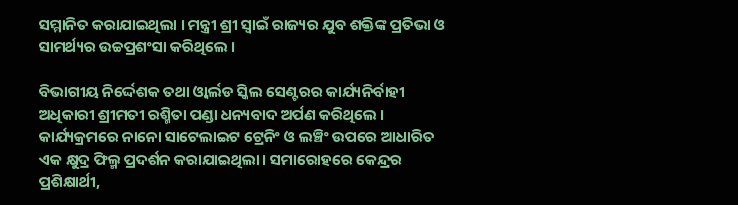ସମ୍ମାନିତ କରାଯାଇଥିଲା । ମନ୍ତ୍ରୀ ଶ୍ରୀ ସ୍ୱାଇଁ ରାଜ୍ୟର ଯୁବ ଶକ୍ତିଙ୍କ ପ୍ରତିଭା ଓ ସାମର୍ଥ୍ୟର ଉଚ୍ଚପ୍ରଶଂସା କରିଥିଲେ ।

ବିଭାଗୀୟ ନିର୍ଦ୍ଦେଶକ ତଥା ଓ୍ୱାର୍ଲଡ ସ୍କିଲ ସେଣ୍ଟରର କାର୍ଯ୍ୟନିର୍ବାହୀ ଅଧିକାରୀ ଶ୍ରୀମତୀ ରଶ୍ମିତା ପଣ୍ଡା ଧନ୍ୟବାଦ ଅର୍ପଣ କରିଥିଲେ । କାର୍ଯ୍ୟକ୍ରମରେ ନାନୋ ସାଟେଲାଇଟ ଟ୍ରେନିଂ ଓ ଲଞ୍ଚିଂ ଉପରେ ଆଧାରିତ ଏକ କ୍ଷୁଦ୍ର ଫିଲ୍ମ ପ୍ରଦର୍ଶନ କରାଯାଇଥିଲା। ସମାରୋହରେ କେନ୍ଦ୍ରର ପ୍ରଶିକ୍ଷାର୍ଥୀ,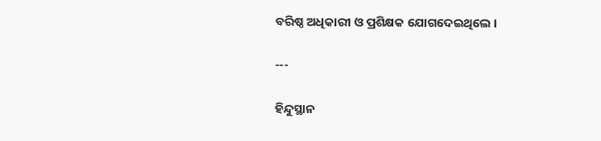ବରିଷ୍ଠ ଅଧିକାରୀ ଓ ପ୍ରଶିକ୍ଷକ ଯୋଗଦେଇଥିଲେ ।

---

ହିନ୍ଦୁସ୍ଥାନ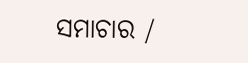ସମାଚାର /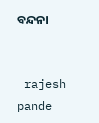ବନ୍ଦନା


 rajesh pande